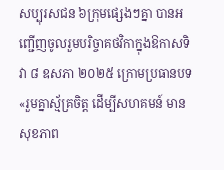សប្បុរសជន ៦ក្រុមផ្សេងៗគ្នា បានអញ្ជើញចូលរួមបរិច្ចាគថវិកាក្នុងឱកាសទិវា ៨ ឧសភា ២០២៥ ក្រោមប្រធានបទ «រួមគ្នាស្ម័គ្រចិត្ត ដើម្បីសហគមន៍ មានសុខភាព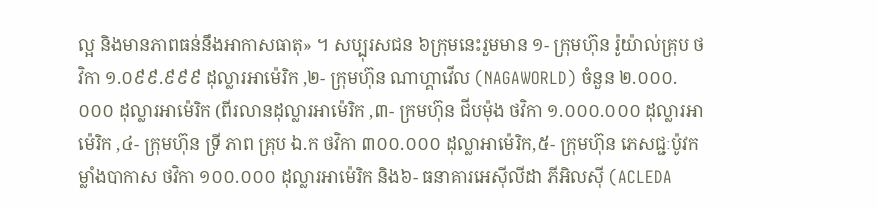ល្អ និងមានភាពធន់នឹងអាកាសធាតុ» ។ សប្បុរសជន ៦ក្រុមនេះរួមមាន ១- ក្រុមហ៊ុន រ៉ូយ៉ាល់គ្រុប ថវិកា ១.០៩៩.៩៩៩ ដុល្លារអាម៉េរិក ,២- ក្រុមហ៊ុន ណាហ្គាវើល (NAGAWORLD) ចំនួន ២.០០០.០០០ ដុល្លារអាម៉េរិក (ពីរលានដុល្លារអាម៉េរិក ,៣- ក្រមហ៊ុន ជីបម៉ុង ថវិកា ១.០០០.០០០ ដុល្លារអាម៉េរិក ,៤- ក្រុមហ៊ុន ទ្រី ភាព គ្រុប ឯ.ក ថវិកា ៣០០.០០០ ដុល្លាអាម៉េរិក,៥- ក្រុមហ៊ុន ភេសជ្ជៈប៉ូវកម្លាំងបាកាស ថវិកា ១០០.០០០ ដុល្លារអាម៉េរិក និង៦- ធនាគារអេស៊ីលីដា ភីអិលស៊ី (ACLEDA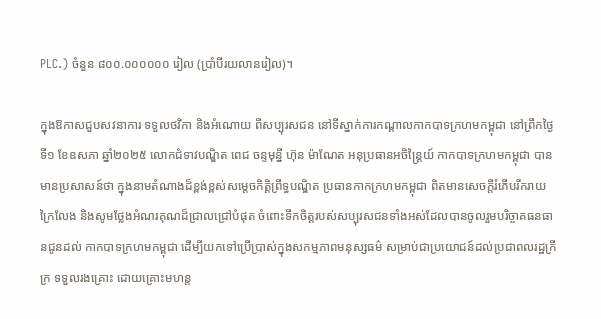PLC.) ចំនួន ៨០០.០០០០០០ រៀល (ប្រាំបីរយលានរៀល)។

ក្នុងឱកាសជួបសវនាការ ទទួលថវិកា និងអំណោយ ពីសប្បុរសជន នៅទីស្នាក់ការកណ្តាលកាកបាទក្រហមកម្ពុជា នៅព្រឹកថ្ងៃទី១ ខែឧសភា ឆ្នាំ២០២៥ លោកជំទាវបណ្ឌិត ពេជ ចន្ទមុនី្ន ហ៊ុន ម៉ាណែត អនុប្រធានអចិន្ត្រៃយ៍ កាកបាទក្រហមកម្ពុជា បានមានប្រសាសន៍ថា ក្នុងនាមតំណាងដ៏ខ្ពង់ខ្ពស់សម្តេចកិត្តិព្រឹទ្ធបណ្ឌិត ប្រធានកាកក្រហមកម្ពុជា ពិតមានសេចក្តីរំភើបរីករាយក្រៃលែង និងសូមថ្លែងអំណរគុណដ៏ជ្រាលជ្រៅបំផុត ចំពោះទឹកចិត្តរបស់សប្បុរសជនទាំងអស់ដែលបានចូលរួមបរិច្ចាគធនធានជូនដល់ កាកបាទក្រហមកម្ពុជា ដើម្បីយកទៅប្រើប្រាស់ក្នុងសកម្មភាពមនុស្សធម៌ សម្រាប់ជាប្រយោជន៍ដល់ប្រជាពលរដ្ឋក្រីក្រ ទទួលរងគ្រោះ ដោយគ្រោះមហន្ត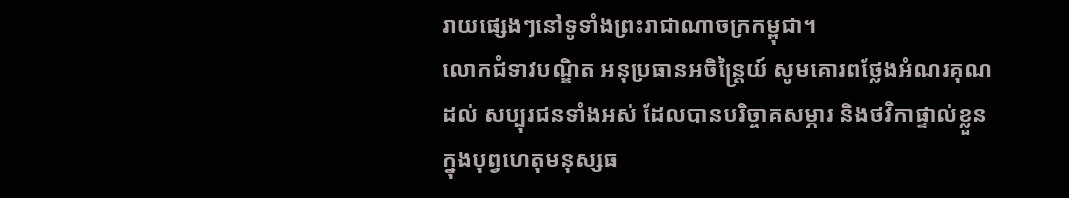រាយផ្សេងៗនៅទូទាំងព្រះរាជាណាចក្រកម្ពុជា។
លោកជំទាវបណ្ឌិត អនុប្រធានអចិន្ត្រៃយ៍ សូមគោរពថ្លែងអំណរគុណដល់ សប្បុរជនទាំងអស់ ដែលបានបរិច្ចាគសម្ភារ និងថវិកាផ្ទាល់ខ្លួន ក្នុងបុព្វហេតុមនុស្សធ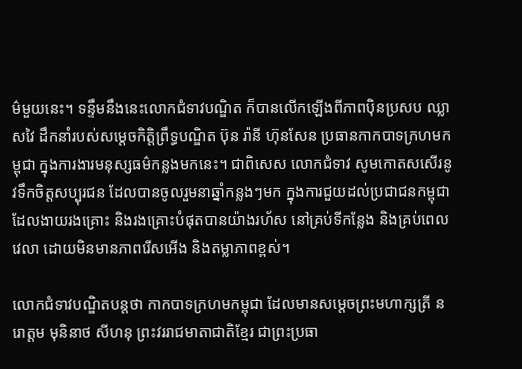ម៌មួយនេះ។ ទន្ទឹមនឹងនេះលោកជំទាវបណ្ឌិត ក៏បានលើកឡើងពីភាពប៉ិនប្រសប ឈ្លាសវៃ ដឹកនាំរបស់សម្តេចកិត្តិព្រឹទ្ធបណ្ឌិត ប៊ុន រ៉ានី ហ៊ុនសែន ប្រធានកាកបាទក្រហមកម្ពុជា ក្នុងការងារមនុស្សធម៌កន្លងមកនេះ។ ជាពិសេស លោកជំទាវ សូមកោតសសើរនូវទឹកចិត្តសប្បុរជន ដែលបានចូលរួមនាឆ្នាំកន្លងៗមក ក្នុងការជួយដល់ប្រជាជនកម្ពុជា ដែលងាយរងគ្រោះ និងរងគ្រោះបំផុតបានយ៉ាងរហ័ស នៅគ្រប់ទីកន្លែង និងគ្រប់ពេលវេលា ដោយមិនមានភាពរើសអើង និងតម្លាភាពខ្ពស់។

លោកជំទាវបណ្ឌិតបន្តថា កាកបាទក្រហមកម្ពុជា ដែលមានសម្តេចព្រះមហាក្សត្រី នរោត្តម មុនិនាថ សីហនុ ព្រះវររាជមាតាជាតិខ្មែរ ជាព្រះប្រធា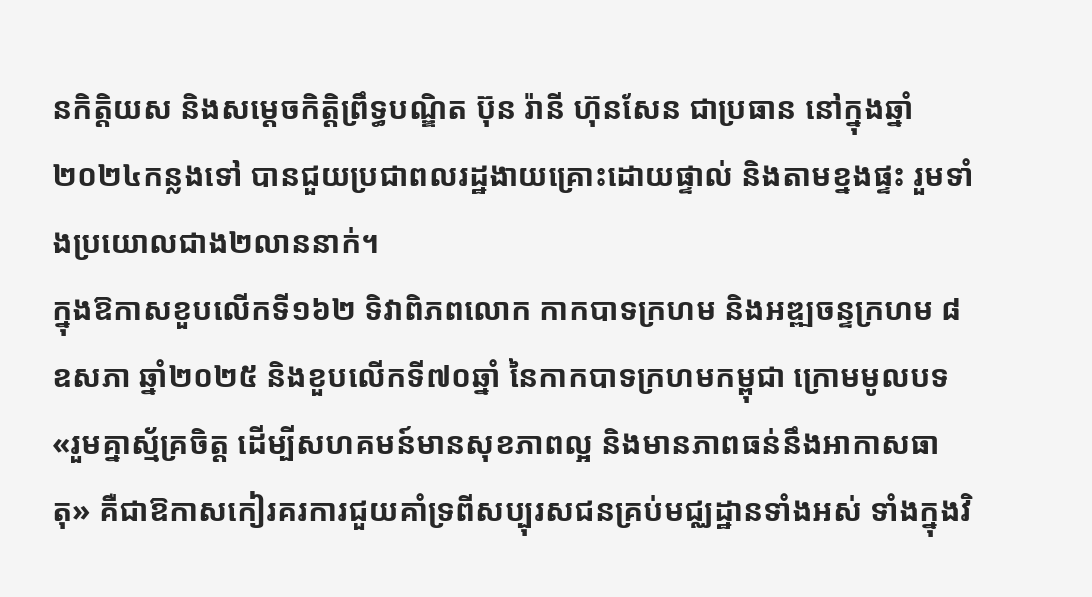នកិត្តិយស និងសម្ដេចកិត្តិព្រឹទ្ធបណ្ឌិត ប៊ុន រ៉ានី ហ៊ុនសែន ជាប្រធាន នៅក្នុងឆ្នាំ២០២៤កន្លងទៅ បានជួយប្រជាពលរដ្ឋងាយគ្រោះដោយផ្ទាល់ និងតាមខ្នងផ្ទះ រួមទាំងប្រយោលជាង២លាននាក់។
ក្នុងឱកាសខួបលើកទី១៦២ ទិវាពិភពលោក កាកបាទក្រហម និងអឌ្ឍចន្ទក្រហម ៨ ឧសភា ឆ្នាំ២០២៥ និងខួបលើកទី៧០ឆ្នាំ នៃកាកបាទក្រហមកម្ពុជា ក្រោមមូលបទ «រួមគ្នាស្ម័គ្រចិត្ត ដើម្បីសហគមន៍មានសុខភាពល្អ និងមានភាពធន់នឹងអាកាសធាតុ» គឺជាឱកាសកៀរគរការជួយគាំទ្រពីសប្បុរសជនគ្រប់មជ្ឈដ្ឋានទាំងអស់ ទាំងក្នុងវិ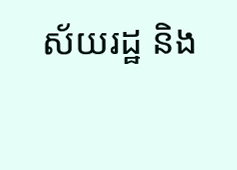ស័យរដ្ឋ និង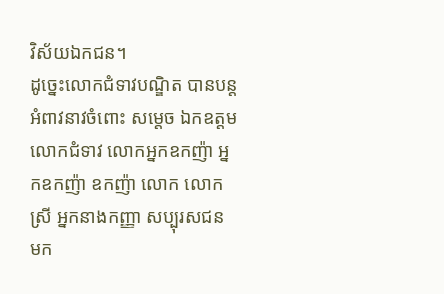វិស័យឯកជន។
ដូច្នេះលោកជំទាវបណ្ឌិត បានបន្ដអំពាវនាវចំពោះ សម្តេច ឯកឧត្តម លោកជំទាវ លោកអ្នកឧកញ៉ា អ្នកឧកញ៉ា ឧកញ៉ា លោក លោកស្រី អ្នកនាងកញ្ញា សប្បុរសជន មក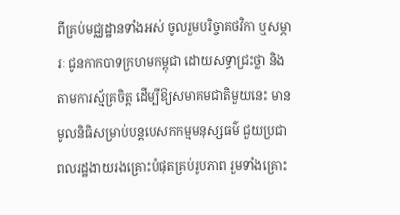ពីគ្រប់មជ្ឈដ្ឋានទាំងអស់ ចូលរួមបរិច្ចាគថវិកា ឬសម្ភារៈ ជូនកាកបាទក្រហមកម្ពុជា ដោយសទ្ធាជ្រះថ្លា និងតាមការស្ម័គ្រចិត្ត ដើម្បីឱ្យសមាគមជាតិមួយនេះ មានមូលនិធិសម្រាប់បន្តបេសកកម្មមនុស្សធម៌ ជួយប្រជាពលរដ្ឋងាយរងគ្រោះបំផុតគ្រប់រូបភាព រួមទាំងគ្រោះ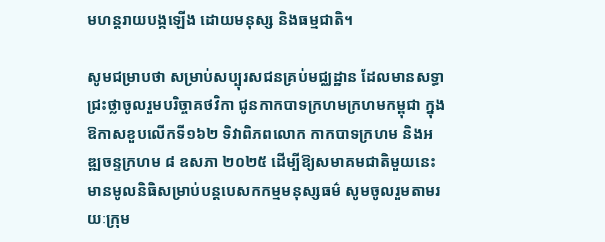មហន្តរាយបង្កឡើង ដោយមនុស្ស និងធម្មជាតិ។

សូមជម្រាបថា សម្រាប់សប្បុរសជនគ្រប់មជ្ឈដ្ឋាន ដែលមានសទ្ធាជ្រះថ្លាចូលរួមបរិច្ចាគថវិកា ជូនកាកបាទក្រហមក្រហមកម្ពុជា ក្នុងឱកាសខួបលើកទី១៦២ ទិវាពិភពលោក កាកបាទក្រហម និងអឌ្ឍចន្ទក្រហម ៨ ឧសភា ២០២៥ ដើម្បីឱ្យសមាគមជាតិមួយនេះមានមូលនិធិសម្រាប់បន្តបេសកកម្មមនុស្សធម៌ សូមចូលរួមតាមរយៈក្រុម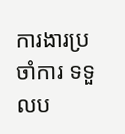ការងារប្រចាំការ ទទួលប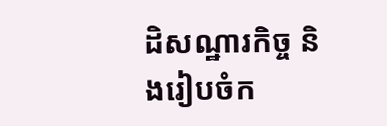ដិសណ្ឋារកិច្ច និងរៀបចំក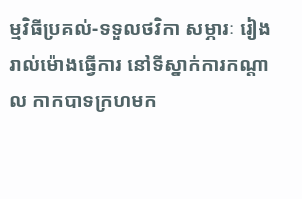ម្មវិធីប្រគល់-ទទួលថវិកា សម្ភារៈ រៀងរាល់ម៉ោងធ្វើការ នៅទីស្នាក់ការកណ្តាល កាកបាទក្រហមក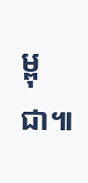ម្ពុជា៕